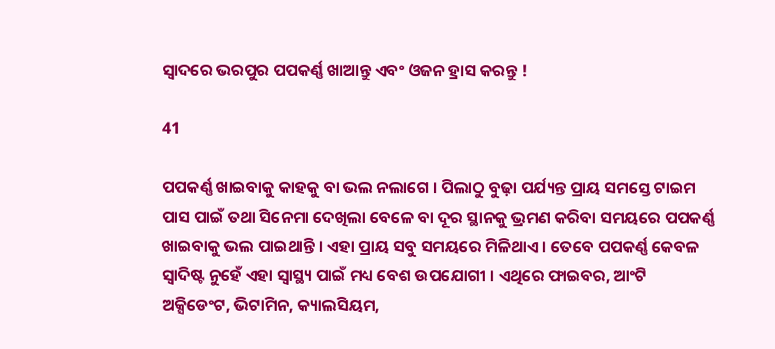ସ୍ୱାଦରେ ଭରପୁର ପପକର୍ଣ୍ଣ ଖାଆନ୍ତୁ ଏବଂ ଓଜନ ହ୍ରାସ କରନ୍ତୁ !

41

ପପକର୍ଣ୍ଣ ଖାଇବାକୁ କାହକୁ ବା ଭଲ ନଲାଗେ । ପିଲାଠୁ ବୁଢ଼ା ପର୍ଯ୍ୟନ୍ତ ପ୍ରାୟ ସମସ୍ତେ ଟାଇମ ପାସ ପାଇଁ ତଥା ସିନେମା ଦେଖିଲା ବେଳେ ବା ଦୂର ସ୍ଥାନକୁ ଭ୍ରମଣ କରିବା ସମୟରେ ପପକର୍ଣ୍ଣ ଖାଇବାକୁ ଭଲ ପାଇଥାନ୍ତି । ଏହା ପ୍ରାୟ ସବୁ ସମୟରେ ମିଳିଥାଏ । ତେବେ ପପକର୍ଣ୍ଣ କେବଳ ସ୍ୱାଦିଷ୍ଟ ନୁହେଁ ଏହା ସ୍ୱାସ୍ଥ୍ୟ ପାଇଁ ମଧ୍ୟ ବେଶ ଉପଯୋଗୀ । ଏଥିରେ ଫାଇବର, ଆଂଟି ଅକ୍ସିଡେଂଟ, ଭିଟାମିନ, କ୍ୟାଲସିୟମ,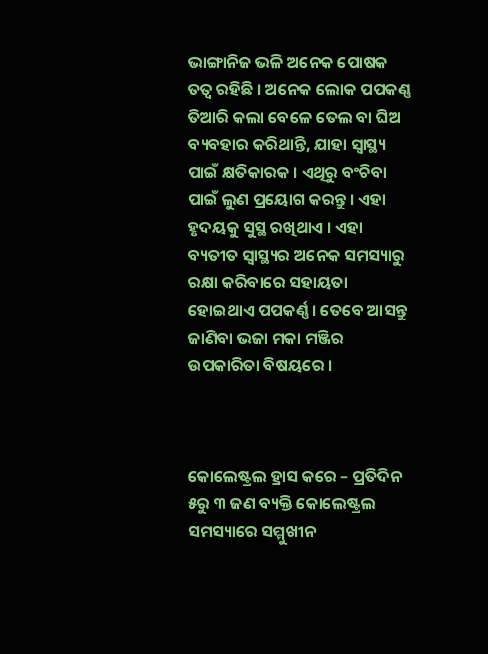ଭାଙ୍ଗାନିଜ ଭଳି ଅନେକ ପୋଷକ ତତ୍ୱ ରହିଛି । ଅନେକ ଲୋକ ପପକଣ୍ଣ ତିଆରି କଲା ବେଳେ ତେଲ ବା ଘିଅ ବ୍ୟବହାର କରିଥାନ୍ତି, ଯାହା ସ୍ୱାସ୍ଥ୍ୟ ପାଇଁ କ୍ଷତିକାରକ । ଏଥିରୁ ବଂଚିବା ପାଇଁ ଲୁଣ ପ୍ରୟୋଗ କରନ୍ତୁ । ଏହା ହୃଦୟକୁ ସୁସ୍ଥ ରଖିଥାଏ । ଏହା ବ୍ୟତୀତ ସ୍ୱାସ୍ଥ୍ୟର ଅନେକ ସମସ୍ୟାରୁ ରକ୍ଷା କରିବାରେ ସହାୟତା ହୋଇଥାଏ ପପକର୍ଣ୍ଣ । ତେବେ ଆସନ୍ତୁ ଜାଣିବା ଭଜା ମକା ମଞ୍ଜିର ଉପକାରିତା ବିଷୟରେ ।



କୋଲେଷ୍ଟ୍ରଲ ହ୍ରାସ କରେ – ପ୍ରତିଦିନ ୫ରୁ ୩ ଜଣ ବ୍ୟକ୍ତି କୋଲେଷ୍ଟ୍ରଲ ସମସ୍ୟାରେ ସମ୍ମୁଖୀନ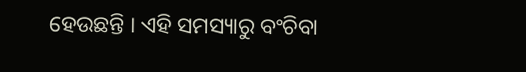ହେଉଛନ୍ତି । ଏହି ସମସ୍ୟାରୁ ବଂଚିବା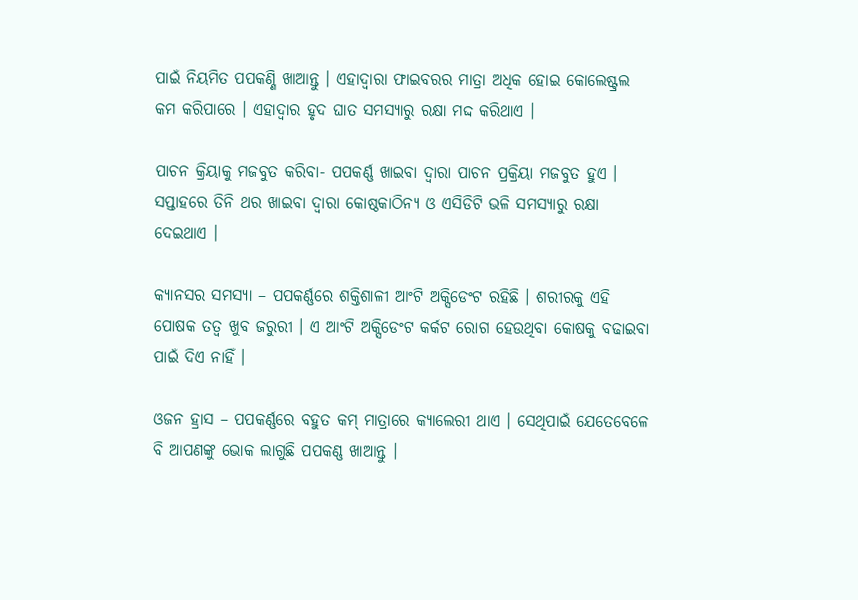ପାଇଁ ନିୟମିତ ପପକଣ୍ଣି ଖାଆନ୍ତୁ । ଏହାଦ୍ୱାରା ଫାଇବରର ମାତ୍ରା ଅଧିକ ହୋଇ କୋଲେଷ୍ଟ୍ରଲ କମ କରିପାରେ । ଏହାଦ୍ୱାର ହୃଦ ଘାତ ସମସ୍ୟାରୁ ରକ୍ଷା ମଦ୍ଦ କରିଥାଏ ।

ପାଚନ କ୍ରିୟାକୁ ମଜବୁତ କରିବା- ପପକର୍ଣ୍ଣ ଖାଇବା ଦ୍ୱାରା ପାଚନ ପ୍ରକ୍ରିୟା ମଜବୁତ ହୁଏ । ସପ୍ତାହରେ ତିନି ଥର ଖାଇବା ଦ୍ୱାରା କୋଷ୍ଠକାଠିନ୍ୟ ଓ ଏସିଡିଟି ଭଳି ସମସ୍ୟାରୁ ରକ୍ଷା ଦେଇଥାଏ ।

କ୍ୟାନସର ସମସ୍ୟା – ପପକର୍ଣ୍ଣରେ ଶକ୍ତିଶାଳୀ ଆଂଟି ଅକ୍ସିଡେଂଟ ରହିଛି । ଶରୀରକୁ ଏହି ପୋଷକ ତତ୍ୱ ଖୁବ ଜରୁରୀ । ଏ ଆଂଟି ଅକ୍ସିଡେଂଟ କର୍କଟ ରୋଗ ହେଉଥିବା କୋଷକୁ ବଢାଇବା ପାଇଁ ଦିଏ ନାହିଁ ।

ଓଜନ ହ୍ରାସ – ପପକର୍ଣ୍ଣରେ ବହୁତ କମ୍ ମାତ୍ରାରେ କ୍ୟାଲେରୀ ଥାଏ । ସେଥିପାଇଁ ଯେତେବେଳେ ବି ଆପଣଙ୍କୁ ଭୋକ ଲାଗୁଛି ପପକଣ୍ଣ ଖାଆନ୍ତୁ ।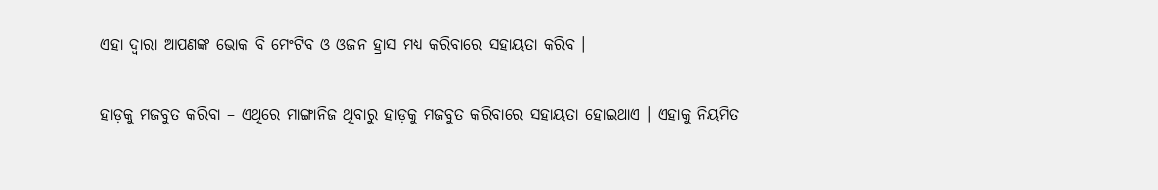ଏହା ଦ୍ୱାରା ଆପଣଙ୍କ ଭୋକ ବି ମେଂଟିବ ଓ ଓଜନ ହ୍ରାସ ମଧ୍ୟ କରିବାରେ ସହାୟତା କରିବ ।

ହାଡ଼କୁ ମଜବୁତ କରିବା – ଏଥିରେ ମାଙ୍ଗାନିଜ ଥିବାରୁ ହାଡ଼କୁ ମଜବୁତ କରିବାରେ ସହାୟତା ହୋଇଥାଏ । ଏହାକୁ ନିୟମିତ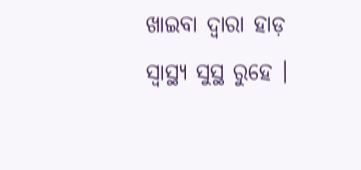ଖାଇବା ଦ୍ୱାରା ହାଡ଼ ସ୍ୱାସ୍ଥ୍ୟ ସୁସ୍ଥ ରୁହେ ।